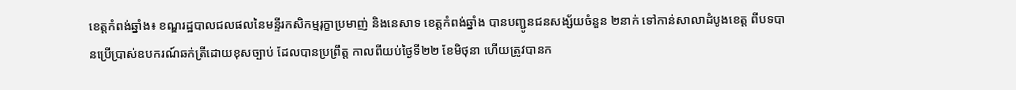ខេត្តកំពង់ឆ្នាំង៖ ខណ្ឌរដ្ឋបាលជលផលនៃមន្ទីរកសិកម្មរុក្ខាប្រមាញ់ និងនេសាទ ខេត្តកំពង់ឆ្នាំង បានបញ្ជូនជនសង្ស័យចំនួន ២នាក់ ទៅកាន់សាលាដំបូងខេត្ត ពីបទបានប្រើប្រាស់ឧបករណ៍ឆក់ត្រីដោយខុសច្បាប់ ដែលបានប្រព្រឹត្ត កាលពីយប់ថ្ងៃទី២២ ខែមិថុនា ហើយត្រូវបានក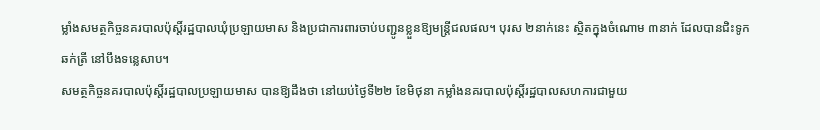ម្លាំងសមត្ថកិច្ចនគរបាលប៉ុស្តិ៍រដ្ឋបាលឃុំប្រឡាយមាស និងប្រជាការពារចាប់បញ្ជូនខ្លួនឱ្យមន្ត្រីជលផល។ បុរស ២នាក់នេះ ស្ថិតក្នុងចំណោម ៣នាក់ ដែលបានជិះទូក ឆក់ត្រី នៅបឹងទន្លេសាប។
សមត្ថកិច្ចនគរបាលប៉ុស្តិ៍រដ្ឋបាលប្រឡាយមាស បានឱ្យដឹងថា នៅយប់ថ្ងៃទី២២ ខែមិថុនា កម្លាំងនគរបាលប៉ុស្តិ៍រដ្ឋបាលសហការជាមួយ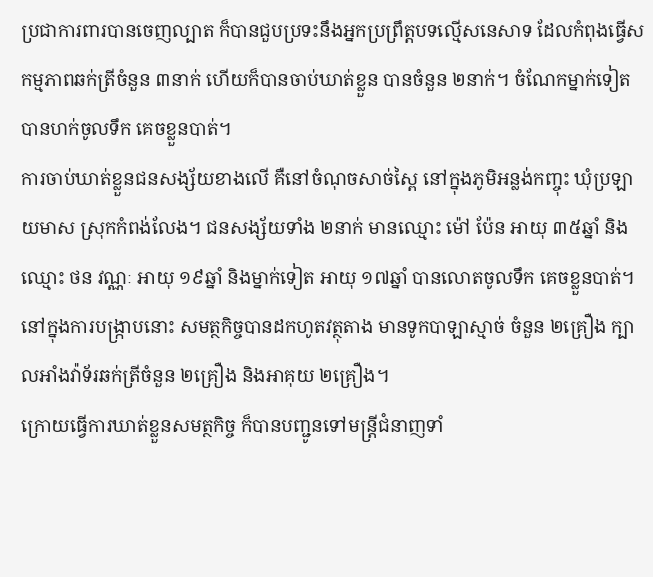ប្រជាការពារបានចេញល្បាត ក៏បានជួបប្រទះនឹងអ្នកប្រព្រឹត្តបទល្មើសនេសាទ ដែលកំពុងធ្វើសកម្មភាពឆក់ត្រីចំនួន ៣នាក់ ហើយក៏បានចាប់ឃាត់ខ្លួន បានចំនួន ២នាក់។ ចំណែកម្នាក់ទៀត បានហក់ចូលទឹក គេចខ្លួនបាត់។
ការចាប់ឃាត់ខ្លួនជនសង្ស័យខាងលើ គឺនៅចំណុចសាច់ស្ពៃ នៅក្នុងភូមិអន្លង់កញ្ចុះ ឃុំប្រឡាយមាស ស្រុកកំពង់លែង។ ជនសង្ស័យទាំង ២នាក់ មានឈ្មោះ ម៉ៅ ប៉ែន អាយុ ៣៥ឆ្នាំ និងឈ្មោះ ថន វណ្ណៈ អាយុ ១៩ឆ្នាំ និងម្នាក់ទៀត អាយុ ១៧ឆ្នាំ បានលោតចូលទឹក គេចខ្លួនបាត់។
នៅក្នុងការបង្ក្រាបនោះ សមត្ថកិច្ចបានដកហូតវត្ថុតាង មានទូកបាឡាស្មាច់ ចំនួន ២គ្រឿង ក្បាលអាំងវ៉ាទ័រឆក់ត្រីចំនួន ២គ្រឿង និងអាគុយ ២គ្រឿង។
ក្រោយធ្វើការឃាត់ខ្លួនសមត្ថកិច្ច ក៏បានបញ្ជូនទៅមន្ត្រីជំនាញទាំ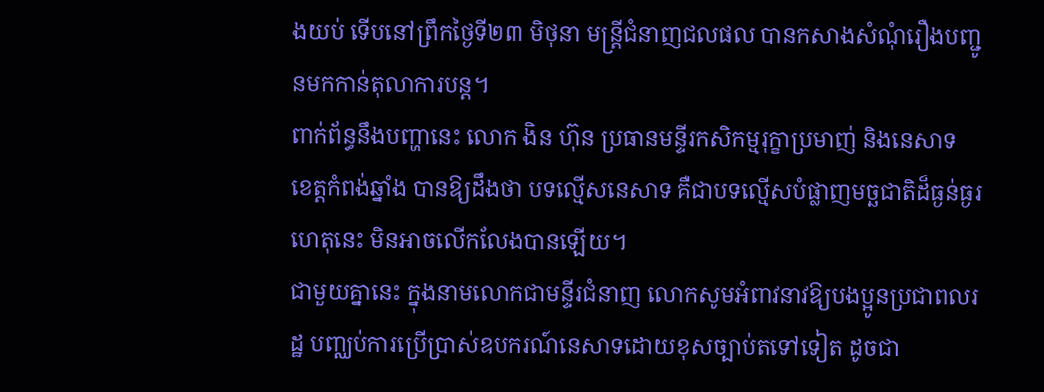ងយប់ ទើបនៅព្រឹកថ្ងៃទី២៣ មិថុនា មន្ត្រីជំនាញជលផល បានកសាងសំណុំរឿងបញ្ជូនមកកាន់តុលាការបន្ត។
ពាក់ព័ន្ធនឹងបញ្ហានេះ លោក ងិន ហ៊ុន ប្រធានមន្ទីរកសិកម្មរុក្ខាប្រមាញ់ និងនេសាទ ខេត្តកំពង់ឆ្នាំង បានឱ្យដឹងថា បទល្មើសនេសាទ គឺជាបទល្មើសបំផ្លាញមច្ឆជាតិដ៏ធ្ងន់ធ្ងរ ហេតុនេះ មិនអាចលើកលែងបានឡើយ។
ជាមួយគ្នានេះ ក្នុងនាមលោកជាមន្ទីរជំនាញ លោកសូមអំពាវនាវឱ្យបងប្អូនប្រជាពលរដ្ឋ បញ្ឈប់ការប្រើប្រាស់ឧបករណ៍នេសាទដោយខុសច្បាប់តទៅទៀត ដូចជា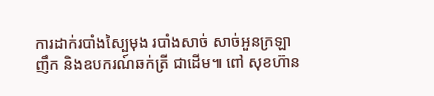ការដាក់របាំងស្បៃមុង របាំងសាច់ សាច់អួនក្រឡាញឹក និងឧបករណ៍ឆក់ត្រី ជាដើម៕ ពៅ សុខហ៊ាន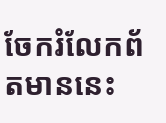ចែករំលែកព័តមាននេះ